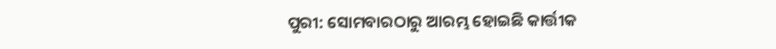ପୁରୀ: ସୋମବାରଠାରୁ ଆରମ୍ଭ ହୋଇଛି କାର୍ତ୍ତୀକ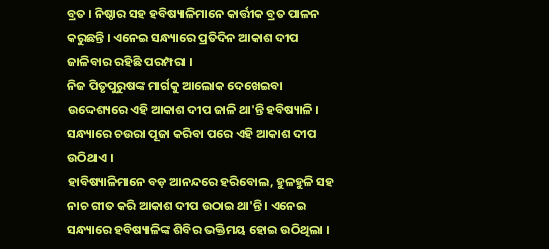ବ୍ରତ । ନିଷ୍ଠାର ସହ ହବିଷ୍ୟାଳିମାନେ କାର୍ତ୍ତୀକ ବ୍ରତ ପାଳନ କରୁଛନ୍ତି । ଏନେଇ ସନ୍ଧ୍ୟାରେ ପ୍ରତିଦିନ ଆକାଶ ଦୀପ ଜାଳିବାର ରହିଛି ପରମ୍ପରା ।
ନିଜ ପିତୃପୁରୁଷଙ୍କ ମାର୍ଗକୁ ଆଲୋକ ଦେଖେଇବା ଉଦ୍ଦେଶ୍ୟରେ ଏହି ଆକାଶ ଦୀପ ଜାଳି ଥା'ନ୍ତି ହବିଷ୍ୟାଳି । ସନ୍ଧ୍ୟାରେ ଚଉରା ପୂଜା କରିବା ପରେ ଏହି ଆକାଶ ଦୀପ ଉଠିଥାଏ ।
ହାବିଷ୍ୟାଳିମାନେ ବଡ଼ ଆନନ୍ଦରେ ହରିବୋଲ, ହୁଳହୁଳି ସହ ନାଚ ଗୀତ କରି ଆକାଶ ଦୀପ ଉଠାଇ ଥା'ନ୍ତି । ଏନେଇ ସନ୍ଧ୍ୟାରେ ହବିଷ୍ୟାଳିଙ୍କ ଶିବିର ଭକ୍ତିମୟ ହୋଇ ଉଠିଥିଲା ।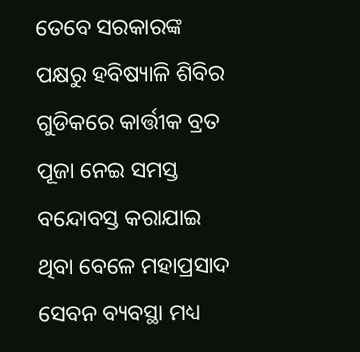ତେବେ ସରକାରଙ୍କ ପକ୍ଷରୁ ହବିଷ୍ୟାଳି ଶିବିର ଗୁଡିକରେ କାର୍ତ୍ତୀକ ବ୍ରତ ପୂଜା ନେଇ ସମସ୍ତ ବନ୍ଦୋବସ୍ତ କରାଯାଇ ଥିବା ବେଳେ ମହାପ୍ରସାଦ ସେବନ ବ୍ୟବସ୍ଥା ମଧ୍ୟ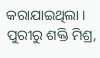କରାଯାଇଥିଲା ।
ପୁରୀରୁ ଶକ୍ତି ମିଶ୍ର,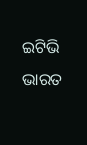ଇଟିଭି ଭାରତ